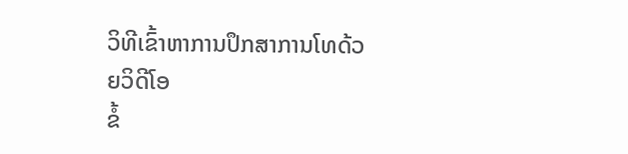ວິທີເຂົ້າຫາການປຶກສາການໂທດ້ວຍວິດີໂອ
ຂໍ້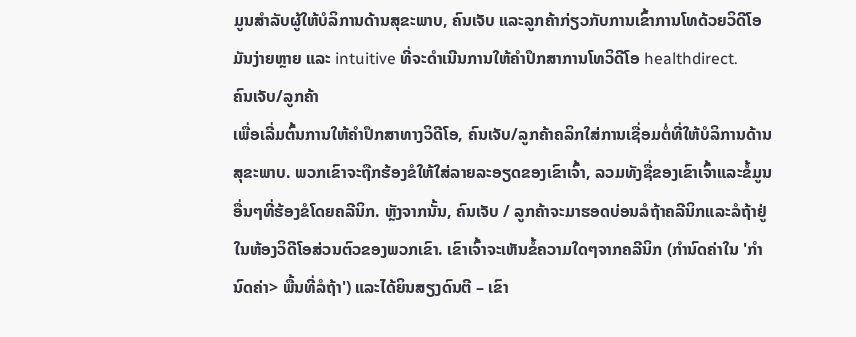ມູນສໍາລັບຜູ້ໃຫ້ບໍລິການດ້ານສຸຂະພາບ, ຄົນເຈັບ ແລະລູກຄ້າກ່ຽວກັບການເຂົ້າການໂທດ້ວຍວິດີໂອ
ມັນງ່າຍຫຼາຍ ແລະ intuitive ທີ່ຈະດໍາເນີນການໃຫ້ຄໍາປຶກສາການໂທວິດີໂອ healthdirect.
ຄົນເຈັບ/ລູກຄ້າ
ເພື່ອເລີ່ມຕົ້ນການໃຫ້ຄໍາປຶກສາທາງວິດີໂອ, ຄົນເຈັບ/ລູກຄ້າຄລິກໃສ່ການເຊື່ອມຕໍ່ທີ່ໃຫ້ບໍລິການດ້ານສຸຂະພາບ. ພວກເຂົາຈະຖືກຮ້ອງຂໍໃຫ້ໃສ່ລາຍລະອຽດຂອງເຂົາເຈົ້າ, ລວມທັງຊື່ຂອງເຂົາເຈົ້າແລະຂໍ້ມູນອື່ນໆທີ່ຮ້ອງຂໍໂດຍຄລີນິກ. ຫຼັງຈາກນັ້ນ, ຄົນເຈັບ / ລູກຄ້າຈະມາຮອດບ່ອນລໍຖ້າຄລີນິກແລະລໍຖ້າຢູ່ໃນຫ້ອງວິດີໂອສ່ວນຕົວຂອງພວກເຂົາ. ເຂົາເຈົ້າຈະເຫັນຂໍ້ຄວາມໃດໆຈາກຄລີນິກ (ກຳນົດຄ່າໃນ 'ກຳນົດຄ່າ> ພື້ນທີ່ລໍຖ້າ') ແລະໄດ້ຍິນສຽງດົນຕີ – ເຂົາ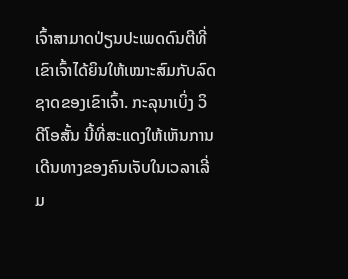ເຈົ້າສາມາດປ່ຽນປະເພດດົນຕີທີ່ເຂົາເຈົ້າໄດ້ຍິນໃຫ້ເໝາະສົມກັບລົດຊາດຂອງເຂົາເຈົ້າ. ກະລຸນາເບິ່ງ ວິດີໂອສັ້ນ ນີ້ທີ່ສະແດງໃຫ້ເຫັນການເດີນທາງຂອງຄົນເຈັບໃນເວລາເລີ່ມ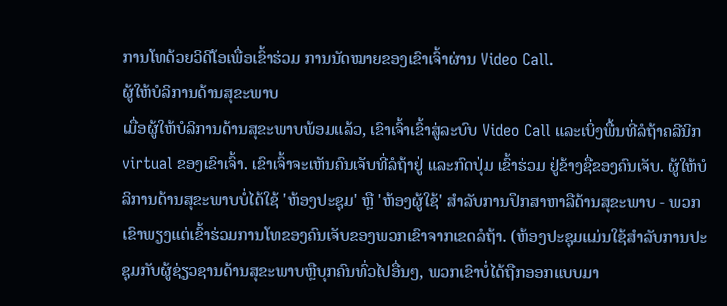ການໂທດ້ວຍວິດີໂອເພື່ອເຂົ້າຮ່ວມ ການນັດໝາຍຂອງເຂົາເຈົ້າຜ່ານ Video Call.
ຜູ້ໃຫ້ບໍລິການດ້ານສຸຂະພາບ
ເມື່ອຜູ້ໃຫ້ບໍລິການດ້ານສຸຂະພາບພ້ອມແລ້ວ, ເຂົາເຈົ້າເຂົ້າສູ່ລະບົບ Video Call ແລະເບິ່ງພື້ນທີ່ລໍຖ້າຄລີນິກ virtual ຂອງເຂົາເຈົ້າ. ເຂົາເຈົ້າຈະເຫັນຄົນເຈັບທີ່ລໍຖ້າຢູ່ ແລະກົດປຸ່ມ ເຂົ້າຮ່ວມ ຢູ່ຂ້າງຊື່ຂອງຄົນເຈັບ. ຜູ້ໃຫ້ບໍລິການດ້ານສຸຂະພາບບໍ່ໄດ້ໃຊ້ 'ຫ້ອງປະຊຸມ' ຫຼື 'ຫ້ອງຜູ້ໃຊ້' ສໍາລັບການປຶກສາຫາລືດ້ານສຸຂະພາບ - ພວກເຂົາພຽງແຕ່ເຂົ້າຮ່ວມການໂທຂອງຄົນເຈັບຂອງພວກເຂົາຈາກເຂດລໍຖ້າ. (ຫ້ອງປະຊຸມແມ່ນໃຊ້ສໍາລັບການປະຊຸມກັບຜູ້ຊ່ຽວຊານດ້ານສຸຂະພາບຫຼືບຸກຄົນທົ່ວໄປອື່ນໆ, ພວກເຂົາບໍ່ໄດ້ຖືກອອກແບບມາ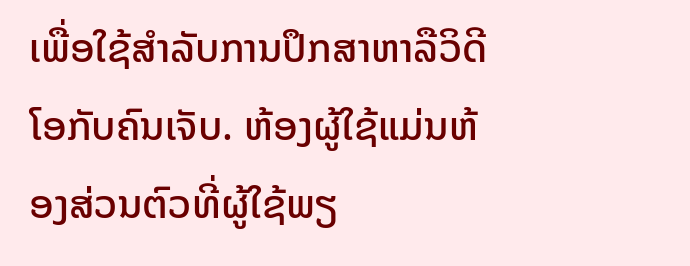ເພື່ອໃຊ້ສໍາລັບການປຶກສາຫາລືວິດີໂອກັບຄົນເຈັບ. ຫ້ອງຜູ້ໃຊ້ແມ່ນຫ້ອງສ່ວນຕົວທີ່ຜູ້ໃຊ້ພຽ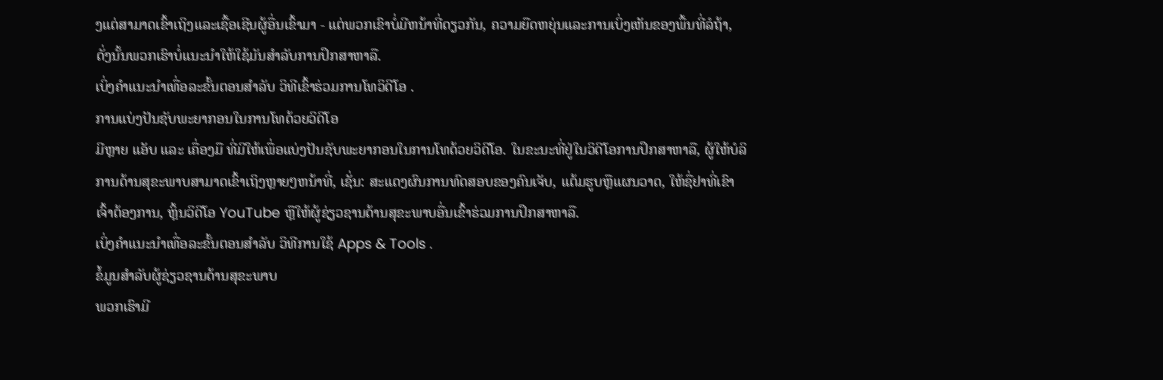ງແຕ່ສາມາດເຂົ້າເຖິງແລະເຊື້ອເຊີນຜູ້ອື່ນເຂົ້າມາ - ແຕ່ພວກເຂົາບໍ່ມີຫນ້າທີ່ດຽວກັນ, ຄວາມຍືດຫຍຸ່ນແລະການເບິ່ງເຫັນຂອງພື້ນທີ່ລໍຖ້າ, ດັ່ງນັ້ນພວກເຮົາບໍ່ແນະນໍາໃຫ້ໃຊ້ມັນສໍາລັບການປຶກສາຫາລື.
ເບິ່ງຄໍາແນະນໍາເທື່ອລະຂັ້ນຕອນສໍາລັບ ວິທີເຂົ້າຮ່ວມການໂທວິດີໂອ .
ການແບ່ງປັນຊັບພະຍາກອນໃນການໂທດ້ວຍວິດີໂອ
ມີຫຼາຍ ແອັບ ແລະ ເຄື່ອງມື ທີ່ມີໃຫ້ເພື່ອແບ່ງປັນຊັບພະຍາກອນໃນການໂທດ້ວຍວິດີໂອ. ໃນຂະນະທີ່ຢູ່ໃນວິດີໂອການປຶກສາຫາລື, ຜູ້ໃຫ້ບໍລິການດ້ານສຸຂະພາບສາມາດເຂົ້າເຖິງຫຼາຍໆຫນ້າທີ່, ເຊັ່ນ: ສະແດງຜົນການທົດສອບຂອງຄົນເຈັບ, ແຕ້ມຮູບຫຼືແຜນວາດ, ໃຫ້ຊື່ຢາທີ່ເຂົາເຈົ້າຕ້ອງການ, ຫຼິ້ນວິດີໂອ YouTube ຫຼືໃຫ້ຜູ້ຊ່ຽວຊານດ້ານສຸຂະພາບອື່ນເຂົ້າຮ່ວມການປຶກສາຫາລື.
ເບິ່ງຄໍາແນະນໍາເທື່ອລະຂັ້ນຕອນສໍາລັບ ວິທີການໃຊ້ Apps & Tools .
ຂໍ້ມູນສໍາລັບຜູ້ຊ່ຽວຊານດ້ານສຸຂະພາບ
ພວກເຮົາມີ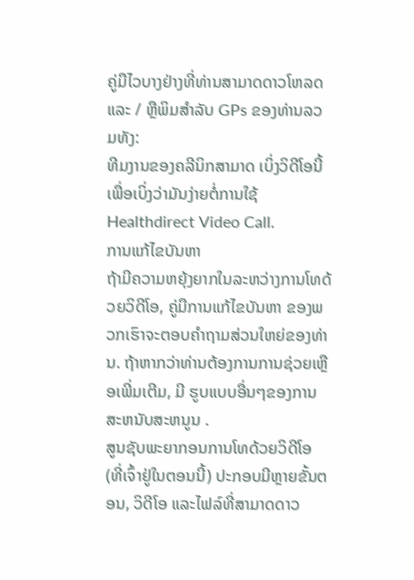ຄູ່ມືໄວບາງຢ່າງທີ່ທ່ານສາມາດດາວໂຫລດແລະ / ຫຼືພິມສໍາລັບ GPs ຂອງທ່ານລວມທັງ:
ທີມງານຂອງຄລີນິກສາມາດ ເບິ່ງວິດີໂອນີ້ ເພື່ອເບິ່ງວ່າມັນງ່າຍຕໍ່ການໃຊ້ Healthdirect Video Call.
ການແກ້ໄຂບັນຫາ
ຖ້າມີຄວາມຫຍຸ້ງຍາກໃນລະຫວ່າງການໂທດ້ວຍວິດີໂອ, ຄູ່ມືການແກ້ໄຂບັນຫາ ຂອງພວກເຮົາຈະຕອບຄໍາຖາມສ່ວນໃຫຍ່ຂອງທ່ານ. ຖ້າຫາກວ່າທ່ານຕ້ອງການການຊ່ວຍເຫຼືອເພີ່ມເຕີມ, ມີ ຮູບແບບອື່ນໆຂອງການສະຫນັບສະຫນູນ .
ສູນຊັບພະຍາກອນການໂທດ້ວຍວິດີໂອ (ທີ່ເຈົ້າຢູ່ໃນຕອນນີ້) ປະກອບມີຫຼາຍຂັ້ນຕອນ, ວິດີໂອ ແລະໄຟລ໌ທີ່ສາມາດດາວ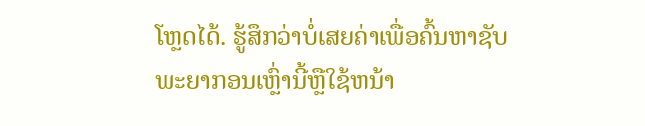ໂຫຼດໄດ້. ຮູ້ສຶກວ່າບໍ່ເສຍຄ່າເພື່ອຄົ້ນຫາຊັບພະຍາກອນເຫຼົ່ານີ້ຫຼືໃຊ້ຫນ້າ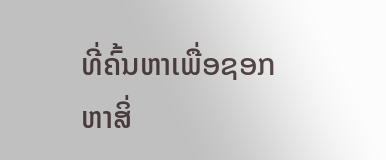ທີ່ຄົ້ນຫາເພື່ອຊອກຫາສິ່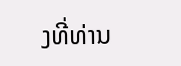ງທີ່ທ່ານ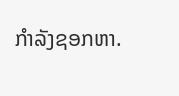ກໍາລັງຊອກຫາ.